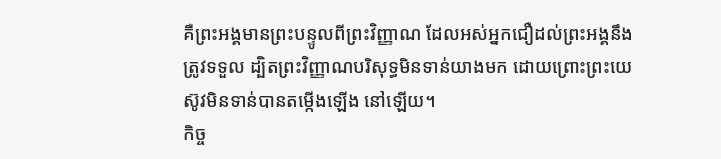គឺព្រះអង្គមានព្រះបន្ទូលពីព្រះវិញ្ញាណ ដែលអស់អ្នកជឿដល់ព្រះអង្គនឹងត្រូវទទួល ដ្បិតព្រះវិញ្ញាណបរិសុទ្ធមិនទាន់យាងមក ដោយព្រោះព្រះយេស៊ូវមិនទាន់បានតម្កើងឡើង នៅឡើយ។
កិច្ច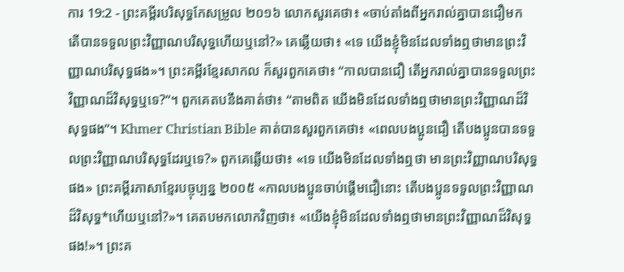ការ 19:2 - ព្រះគម្ពីរបរិសុទ្ធកែសម្រួល ២០១៦ លោកសួរគេថា៖ «ចាប់តាំងពីអ្នករាល់គ្នាបានជឿមក តើបានទទួលព្រះវិញ្ញាណបរិសុទ្ធហើយឬនៅ?» គេឆ្លើយថា៖ «ទេ យើងខ្ញុំមិនដែលទាំងឮថាមានព្រះវិញ្ញាណបរិសុទ្ធផង»។ ព្រះគម្ពីរខ្មែរសាកល ក៏សួរពួកគេថា៖ “កាលបានជឿ តើអ្នករាល់គ្នាបានទទួលព្រះវិញ្ញាណដ៏វិសុទ្ធឬទេ?”។ ពួកគេតបនឹងគាត់ថា៖ “តាមពិត យើងមិនដែលទាំងឮថាមានព្រះវិញ្ញាណដ៏វិសុទ្ធផង”។ Khmer Christian Bible គាត់បានសួរពួកគេថា៖ «ពេលបងប្អូនជឿ តើបងប្អូនបានទទួលព្រះវិញ្ញាណបរិសុទ្ធដែរឬទេ?» ពួកគេឆ្លើយថា៖ «ទេ យើងមិនដែលទាំងឮថា មានព្រះវិញ្ញាណបរិសុទ្ធផង» ព្រះគម្ពីរភាសាខ្មែរបច្ចុប្បន្ន ២០០៥ «កាលបងប្អូនចាប់ផ្ដើមជឿនោះ តើបងប្អូនទទួលព្រះវិញ្ញាណដ៏វិសុទ្ធ*ហើយឬនៅ?»។ គេតបមកលោកវិញថា៖ «យើងខ្ញុំមិនដែលទាំងឮថាមានព្រះវិញ្ញាណដ៏វិសុទ្ធផង!»។ ព្រះគ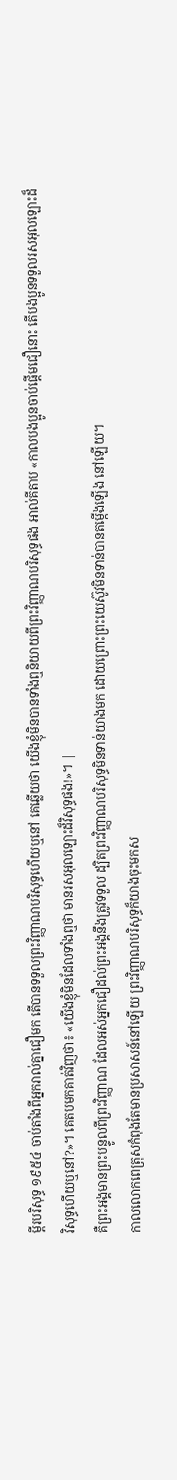ម្ពីរបរិសុទ្ធ ១៩៥៤ ចាប់តាំងពីអ្នករាល់គ្នាជឿមក តើបានទទួលព្រះវិញ្ញាណបរិសុទ្ធហើយឬនៅ គេឆ្លើយថា យើងខ្ញុំមិនបានទាំងឮនិយាយពីព្រះវិញ្ញាណបរិសុទ្ធផង អាល់គីតាប «កាលបងប្អូនចាប់ផ្ដើមជឿនោះ តើបងប្អូនទទួលរសអុលឡោះដ៏វិសុទ្ធហើយឬនៅ?»។ គេតបមកគាត់វិញថា៖ «យើងខ្ញុំមិនដែលទាំងឮថា មានរសអុលឡោះដ៏វិសុទ្ធផង!»។ |
គឺព្រះអង្គមានព្រះបន្ទូលពីព្រះវិញ្ញាណ ដែលអស់អ្នកជឿដល់ព្រះអង្គនឹងត្រូវទទួល ដ្បិតព្រះវិញ្ញាណបរិសុទ្ធមិនទាន់យាងមក ដោយព្រោះព្រះយេស៊ូវមិនទាន់បានតម្កើងឡើង នៅឡើយ។
កាលលោកពេត្រុសកំពុងតែមានប្រសាសន៍នៅឡើយ ព្រះវិញ្ញាណបរិសុទ្ធក៏យាងចុះមកស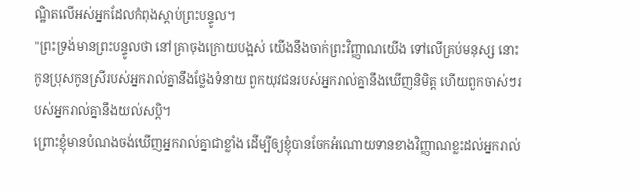ណ្ឋិតលើអស់អ្នកដែលកំពុងស្តាប់ព្រះបន្ទូល។
"ព្រះទ្រង់មានព្រះបន្ទូលថា នៅគ្រាចុងក្រោយបង្អស់ យើងនឹងចាក់ព្រះវិញ្ញាណយើង ទៅលើគ្រប់មនុស្ស នោះកូនប្រុសកូនស្រីរបស់អ្នករាល់គ្នានឹងថ្លែងទំនាយ ពួកយុវជនរបស់អ្នករាល់គ្នានឹងឃើញនិមិត្ត ហើយពួកចាស់ៗរបស់អ្នករាល់គ្នានឹងយល់សប្តិ។
ព្រោះខ្ញុំមានបំណងចង់ឃើញអ្នករាល់គ្នាជាខ្លាំង ដើម្បីឲ្យខ្ញុំបានចែកអំណោយទានខាងវិញ្ញាណខ្លះដល់អ្នករាល់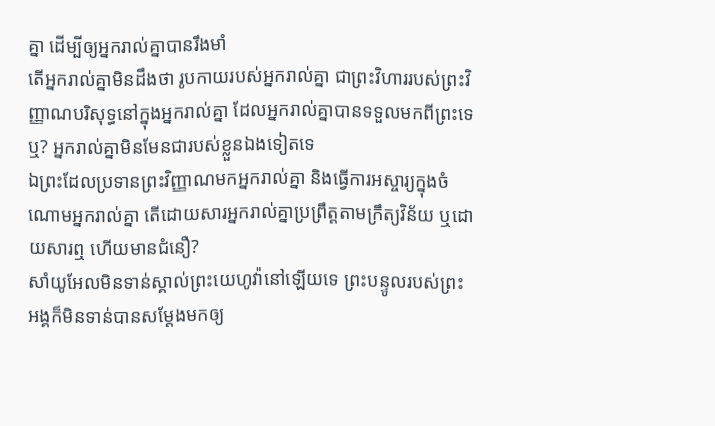គ្នា ដើម្បីឲ្យអ្នករាល់គ្នាបានរឹងមាំ
តើអ្នករាល់គ្នាមិនដឹងថា រូបកាយរបស់អ្នករាល់គ្នា ជាព្រះវិហាររបស់ព្រះវិញ្ញាណបរិសុទ្ធនៅក្នុងអ្នករាល់គ្នា ដែលអ្នករាល់គ្នាបានទទួលមកពីព្រះទេឬ? អ្នករាល់គ្នាមិនមែនជារបស់ខ្លួនឯងទៀតទេ
ឯព្រះដែលប្រទានព្រះវិញ្ញាណមកអ្នករាល់គ្នា និងធ្វើការអស្ចារ្យក្នុងចំណោមអ្នករាល់គ្នា តើដោយសារអ្នករាល់គ្នាប្រព្រឹត្តតាមក្រឹត្យវិន័យ ឬដោយសារឮ ហើយមានជំនឿ?
សាំយូអែលមិនទាន់ស្គាល់ព្រះយេហូវ៉ានៅឡើយទេ ព្រះបន្ទូលរបស់ព្រះអង្គក៏មិនទាន់បានសម្ដែងមកឲ្យ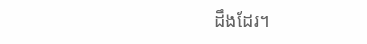ដឹងដែរ។